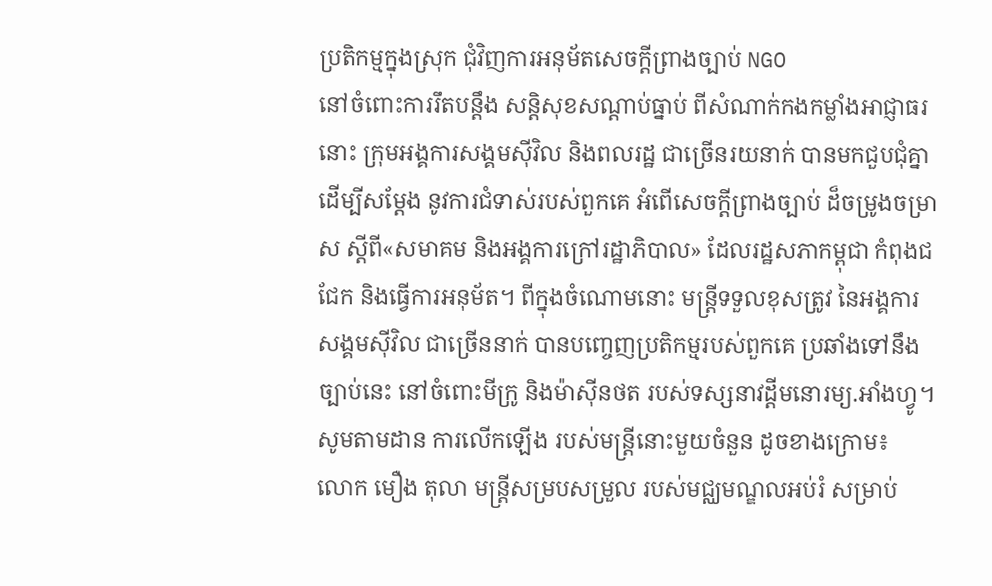ប្រតិកម្មក្នុងស្រុក ជុំវិញការអនុម័តសេចក្ដីព្រាងច្បាប់ NGO
នៅចំពោះការរឹតបន្តឹង សន្ដិសុខសណ្ដាប់ធ្នាប់ ពីសំណាក់កងកម្លាំងអាជ្ញាធរនោះ ក្រុមអង្គការសង្គមស៊ីវិល និងពលរដ្ឋ ជាច្រើនរយនាក់ បានមកជួបជុំគ្នា ដើម្បីសម្ដែង នូវការជំទាស់របស់ពួកគេ អំពើសេចក្ដីព្រាងច្បាប់ ដ៏ចម្រូងចម្រាស ស្ដីពី«សមាគម និងអង្គការក្រៅរដ្ឋាភិបាល» ដែលរដ្ឋសភាកម្ពុជា កំពុងជជែក និងធ្វើការអនុម័ត។ ពីក្នុងចំណោមនោះ មន្ត្រីទទួលខុសត្រូវ នៃអង្គការសង្គមស៊ីវិល ជាច្រើននាក់ បានបញ្ចេញប្រតិកម្មរបស់ពួកគេ ប្រឆាំងទៅនឹងច្បាប់នេះ នៅចំពោះមីក្រូ និងម៉ាស៊ីនថត របស់ទស្សនាវដ្ដីមនោរម្យ.អាំងហ្វូ។ សូមតាមដាន ការលើកឡើង របស់មន្ត្រីនោះមួយចំនួន ដូចខាងក្រោម៖
លោក មឿង តុលា មន្ត្រីសម្របសម្រួល របស់មជ្ឈមណ្ឌលអប់រំ សម្រាប់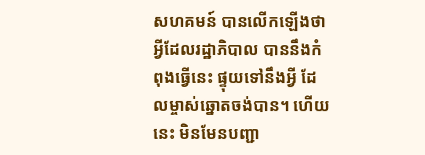សហគមន៍ បានលើកឡើងថា អ្វីដែលរដ្ឋាភិបាល បាននឹងកំពុងធ្វើនេះ ផ្ទុយទៅនឹងអ្វី ដែលម្ចាស់ឆ្នោតចង់បាន។ ហើយនេះ មិនមែនបញ្ជា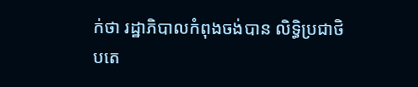ក់ថា រដ្ឋាភិបាលកំពុងចង់បាន លិទ្ធិប្រជាថិបតេ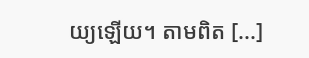យ្យឡើយ។ តាមពិត [...]